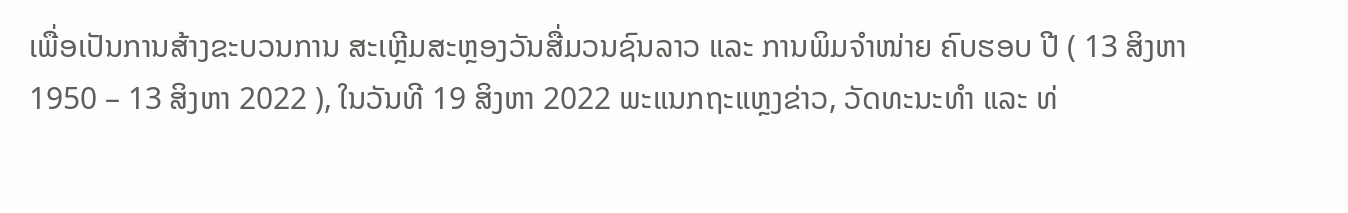ເພື່ອເປັນການສ້າງຂະບວນການ ສະເຫຼີມສະຫຼອງວັນສື່ມວນຊົນລາວ ແລະ ການພິມຈໍາໜ່າຍ ຄົບຮອບ ປີ ( 13 ສິງຫາ 1950 – 13 ສິງຫາ 2022 ), ໃນວັນທີ 19 ສິງຫາ 2022 ພະແນກຖະແຫຼງຂ່າວ, ວັດທະນະທຳ ແລະ ທ່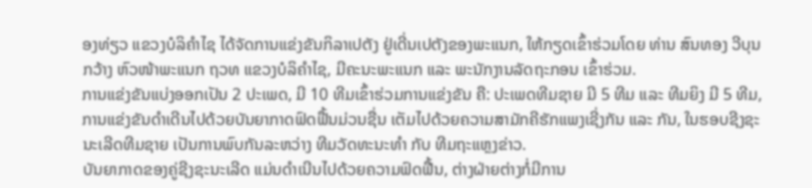ອງທ່ຽວ ແຂວງບໍລິຄຳໄຊ ໄດ້ຈັດການແຂ່ງຂັນກິລາເປຕັງ ຢູ່ເດີ່ນເປຕັງຂອງພະແນກ, ໃຫ້ກຽດເຂົ້າຮ່ວມໂດຍ ທ່ານ ສົນທອງ ວີບຸນກວ້າງ ຫົວໜ້າພະແນກ ຖວທ ແຂວງບໍລິຄຳໄຊ, ມີຄະນະພະແນກ ແລະ ພະນັກງານລັດຖະກອນ ເຂົ້າຮ່ວມ.
ການແຂ່ງຂັນແບ່ງອອກເປັນ 2 ປະເພດ, ມີ 10 ທີມເຂົ້າຮ່ວມການແຂ່ງຂັນ ຄື: ປະເພດທີມຊາຍ ມີ 5 ທີມ ແລະ ທີມຍິງ ມີ 5 ທີມ, ການແຂ່ງຂັນດໍາເດີນໄປດ້ວຍບັນຍາກາດຟົດຟື້ນມ່ວນຊື່ນ ເຕັມໄປດ້ວຍຄວາມສາມັກຄີຮັກແພງເຊີ່ງກັນ ແລະ ກັນ, ໃນຮອບຊີງຊະນະເລີດທີມຊາຍ ເປັນການພົບກັນລະຫວ່າງ ທີມວັດທະນະທຳ ກັບ ທີມຖະແຫຼງຂ່າວ.
ບັນຍາກາດຂອງຄູ່ຊີງຊະນະເລີດ ແມ່ນດຳເນີນໄປດ້ວຍຄວາມຟົດຟື້ນ, ຕ່າງຝ່າຍຕ່າງກໍ່ມີການ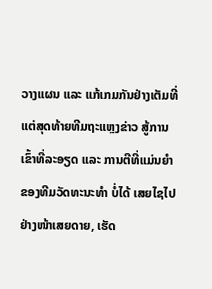ວາງແຜນ ແລະ ແກ້ເກມກັນຢ່າງເຕັມທີ່ ແຕ່ສຸດທ້າຍທີມຖະແຫຼງຂ່າວ ສູ້ການເຂົ້າທີ່ລະອຽດ ແລະ ການຕີທີ່ແມ່ນຍຳ ຂອງທີມວັດທະນະທຳ ບໍ່ໄດ້ ເສຍໄຊໄປຢ່າງໜ້າເສຍດາຍ, ເຮັດ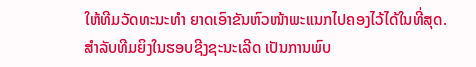ໃຫ້ທີມວັດທະນະທໍາ ຍາດເອົາຂັນຫົວໜ້າພະແນກໄປຄອງໄວ້ໄດ້ໃນທີ່ສຸດ.
ສໍາລັບທີມຍິງໃນຮອບຊີງຊະນະເລີດ ເປັນການພົບ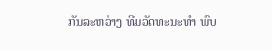ກັນລະຫວ່າງ ທີມວັດທະນະທໍາ ພົບ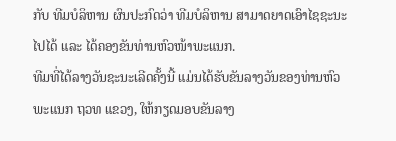ກັບ ທີມບໍລິຫານ ຜົນປະກົດວ່າ ທີມບໍລິຫານ ສາມາດຍາດເອົາໄຊຊະນະໄປໄດ້ ແລະ ໄດ້ຄອງຂັນທ່ານຫົວໜ້າພະແນກ.
ທີມທີ່ໄດ້ລາງວັນຊະນະເລີດຄັ້ງນີ້ ແມ່ນໄດ້ຮັບຂັນລາງວັນຂອງທ່ານຫົວພະແນກ ຖວທ ແຂວງ, ໃຫ້ກຽດມອບຂັນລາງ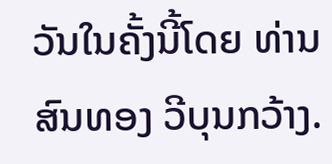ວັນໃນຄັ້ງນີ້ໂດຍ ທ່ານ ສົນທອງ ວີບຸນກວ້າງ.